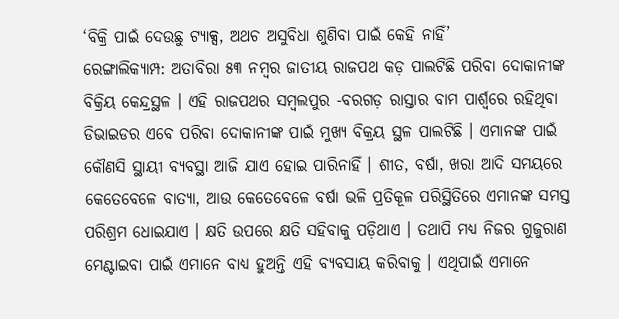‘ବିକ୍ରି ପାଇଁ ଦେଉଛୁ ଟ୍ୟାକ୍ସ, ଅଥଚ ଅସୁବିଧା ଶୁଣିବା ପାଇଁ କେହି ନାହିଁ’
ରେଙ୍ଗାଲିକ୍ୟାମ୍ପ: ଅତାବିରା ୫୩ ନମ୍ୱର ଜାତୀୟ ରାଜପଥ କଡ଼ ପାଲଟିଛି ପରିବା ଦୋକାନୀଙ୍କ ବିକ୍ରିୟ କେନ୍ଦ୍ରସ୍ଥଳ । ଏହି ରାଜପଥର ସମ୍ବଲପୁର -ବରଗଡ଼ ରାସ୍ତାର ବାମ ପାର୍ଶ୍ଵରେ ରହିଥିବା ଡିଭାଇଡର ଏବେ ପରିବା ଦୋକାନୀଙ୍କ ପାଇଁ ମୁଖ୍ୟ ବିକ୍ରୟ ସ୍ଥଳ ପାଲଟିଛି । ଏମାନଙ୍କ ପାଇଁ କୌଣସି ସ୍ଥାୟୀ ବ୍ୟବସ୍ଥା ଆଜି ଯାଏ ହୋଇ ପାରିନାହିଁ । ଶୀତ, ବର୍ଷା, ଖରା ଆଦି ସମୟରେ କେତେବେଳେ ବାତ୍ୟା, ଆଉ କେତେବେଳେ ବର୍ଷା ଭଳି ପ୍ରତିକୂଳ ପରିସ୍ଥିତିରେ ଏମାନଙ୍କ ସମସ୍ତ ପରିଶ୍ରମ ଧୋଇଯାଏ । କ୍ଷତି ଉପରେ କ୍ଷତି ସହିବାକୁ ପଡ଼ିଥାଏ । ତଥାପି ମଧ୍ୟ ନିଜର ଗୁଜୁରାଣ ମେଣ୍ଟାଇବା ପାଇଁ ଏମାନେ ବାଧ୍ୟ ହୁଅନ୍ତି ଏହି ବ୍ୟବସାୟ କରିବାକୁ । ଏଥିପାଇଁ ଏମାନେ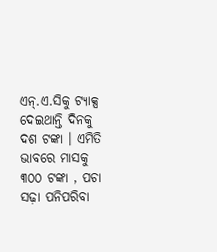ଏନ୍.ଏ.ସିକୁ ଟ୍ୟାକ୍ସ ଦେଇଥାନ୍ତି ଦିନକୁ ଦଶ ଟଙ୍କା । ଏମିତି ଭାବରେ ମାସକୁ ୩୦୦ ଟଙ୍କା , ପଚା ସଢ଼ା ପନିପରିବା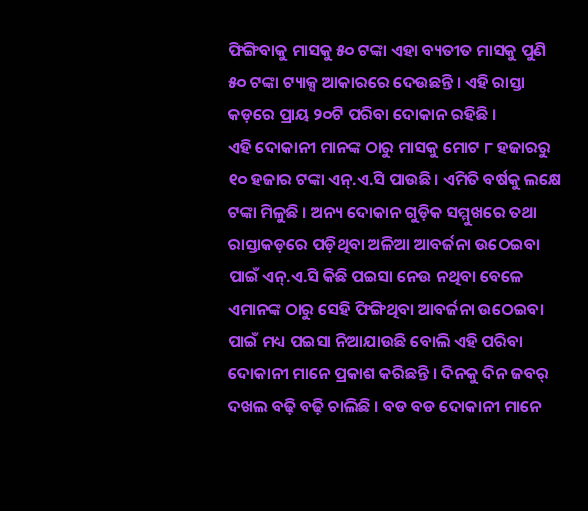ଫିଙ୍ଗିବାକୁ ମାସକୁ ୫୦ ଟଙ୍କା ଏହା ବ୍ୟତୀତ ମାସକୁ ପୁଣି ୫୦ ଟଙ୍କା ଟ୍ୟାକ୍ସ ଆକାରରେ ଦେଉଛନ୍ତି । ଏହି ରାସ୍ତା କଡ଼ରେ ପ୍ରାୟ ୨୦ଟି ପରିବା ଦୋକାନ ରହିଛି ।
ଏହି ଦୋକାନୀ ମାନଙ୍କ ଠାରୁ ମାସକୁ ମୋଟ ୮ ହଜାରରୁ ୧୦ ହଜାର ଟଙ୍କା ଏନ୍.ଏ.ସି ପାଉଛି । ଏମିତି ବର୍ଷକୁ ଲକ୍ଷେ ଟଙ୍କା ମିଳୁଛି । ଅନ୍ୟ ଦୋକାନ ଗୁଡ଼ିକ ସମ୍ମୁଖରେ ତଥା ରାସ୍ତାକଡ଼ରେ ପଡ଼ିଥିବା ଅଳିଆ ଆବର୍ଜନା ଉଠେଇବା ପାଇଁ ଏନ୍.ଏ.ସି କିଛି ପଇସା ନେଉ ନଥିବା ବେଳେ ଏମାନଙ୍କ ଠାରୁ ସେହି ଫିଙ୍ଗିଥିବା ଆବର୍ଜନା ଉଠେଇବା ପାଇଁ ମଧ୍ୟ ପଇସା ନିଆଯାଉଛି ବୋଲି ଏହି ପରିବା ଦୋକାନୀ ମାନେ ପ୍ରକାଶ କରିଛନ୍ତି । ଦିନକୁ ଦିନ ଜବର୍ ଦଖଲ ବଢ଼ି ବଢ଼ି ଚାଲିଛି । ବଡ ବଡ ଦୋକାନୀ ମାନେ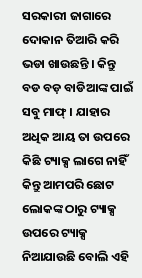ସରକାରୀ ଜାଗାରେ ଦୋକାନ ତିଆରି କରି ଭଡା ଖାଉଛନ୍ତି । କିନ୍ତୁ ବଡ ବଡ଼ ବାଡିଆଙ୍କ ପାଇଁ ସବୁ ମାଫ୍ । ଯାହାର ଅଧିକ ଆୟ ତା ଉପରେ କିଛି ଟ୍ୟାକ୍ସ ଲାଗେ ନାହିଁ କିନ୍ତୁ ଆମପରି ଛୋଟ ଲୋକଙ୍କ ଠାରୁ ଟ୍ୟାକ୍ସ ଉପରେ ଟ୍ୟାକ୍ସ ନିଆଯାଉଛି ବୋଲି ଏହି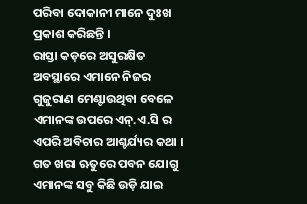ପରିବା ଦୋକାନୀ ମାନେ ଦୁଃଖ ପ୍ରକାଶ କରିଛନ୍ତି ।
ରାସ୍ତା କଡ଼ରେ ଅସୁରକ୍ଷିତ ଅବସ୍ଥାରେ ଏମାନେ ନିଜର ଗୁଜୁରାଣ ମେଣ୍ଟାଉଥିବା ବେଳେ ଏମାନଙ୍କ ଉପରେ ଏନ୍.ଏ.ସି ର ଏପରି ଅବିଚାର ଆଶ୍ଚର୍ଯ୍ୟର କଥା । ଗତ ଖରା ଋତୁରେ ପବନ ଯୋଗୁ ଏମାନଙ୍କ ସବୁ କିଛି ଉଡ଼ି ଯାଇ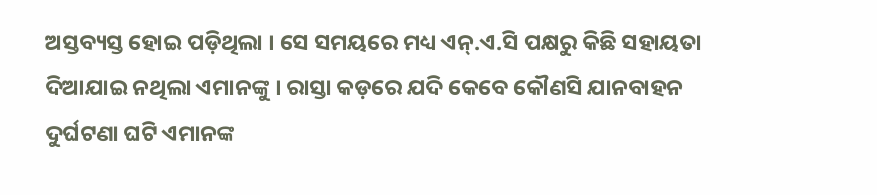ଅସ୍ତବ୍ୟସ୍ତ ହୋଇ ପଡ଼ିଥିଲା । ସେ ସମୟରେ ମଧ୍ୟ ଏନ୍.ଏ.ସି ପକ୍ଷରୁ କିଛି ସହାୟତା ଦିଆଯାଇ ନଥିଲା ଏମାନଙ୍କୁ । ରାସ୍ତା କଡ଼ରେ ଯଦି କେବେ କୌଣସି ଯାନବାହନ ଦୁର୍ଘଟଣା ଘଟି ଏମାନଙ୍କ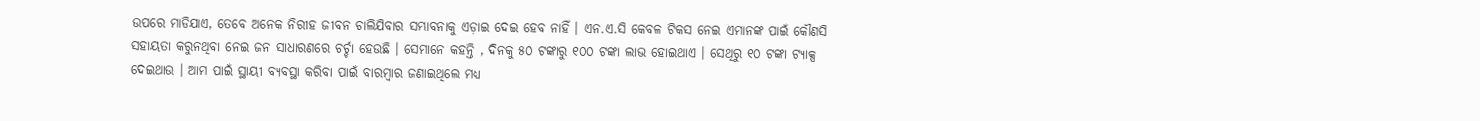ଉପରେ ମାଡିଯାଏ, ତେବେ ଅନେକ ନିରୀହ ଜୀବନ ଚାଲିଯିବାର ସମ୍ଭାବନାକୁ ଏଡ଼ାଇ ଦେଇ ହେବ ନାହିଁ । ଏନ.ଏ.ସି କେବଳ ଟିକସ ନେଇ ଏମାନଙ୍କ ପାଇଁ କୌଣସି ସହାୟତା କରୁନଥିବା ନେଇ ଜନ ସାଧାରଣରେ ଚର୍ଚ୍ଚା ହେଉଛି । ସେମାନେ କହନ୍ତି , ଦିନକୁ ୫୦ ଟଙ୍କାରୁ ୧୦୦ ଟଙ୍କା ଲାଭ ହୋଇଥାଏ । ସେଥିରୁ ୧୦ ଟଙ୍କା ଟ୍ୟାକ୍ସ ଦେଇଥାଉ । ଆମ ପାଇଁ ସ୍ଥାୟୀ ବ୍ୟବସ୍ଥା କରିବା ପାଇଁ ବାରମ୍ବାର ଜଣାଇଥିଲେ ମଧ୍ୟ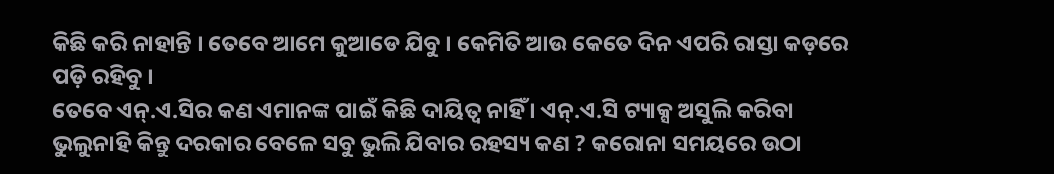କିଛି କରି ନାହାନ୍ତି । ତେବେ ଆମେ କୁଆଡେ ଯିବୁ । କେମିତି ଆଉ କେତେ ଦିନ ଏପରି ରାସ୍ତା କଡ଼ରେ ପଡ଼ି ରହିବୁ ।
ତେବେ ଏନ୍.ଏ.ସିର କଣ ଏମାନଙ୍କ ପାଇଁ କିଛି ଦାୟିତ୍ଵ ନାହିଁ । ଏନ୍.ଏ.ସି ଟ୍ୟାକ୍ସ ଅସୁଲି କରିବା ଭୁଲୁନାହି କିନ୍ତୁ ଦରକାର ବେଳେ ସବୁ ଭୁଲି ଯିବାର ରହସ୍ୟ କଣ ? କରୋନା ସମୟରେ ଉଠା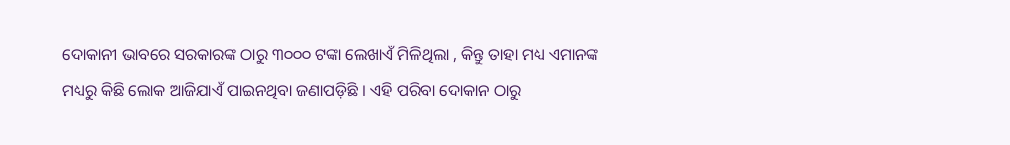ଦୋକାନୀ ଭାବରେ ସରକାରଙ୍କ ଠାରୁ ୩୦୦୦ ଟଙ୍କା ଲେଖାଏଁ ମିଳିଥିଲା , କିନ୍ତୁ ତାହା ମଧ୍ୟ ଏମାନଙ୍କ ମଧ୍ୟରୁ କିଛି ଲୋକ ଆଜିଯାଏଁ ପାଇନଥିବା ଜଣାପଡ଼ିଛି । ଏହି ପରିବା ଦୋକାନ ଠାରୁ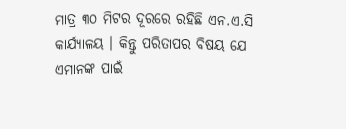ମାତ୍ର ୩୦ ମିଟର ଦୂରରେ ରହିଛି ଏନ.ଏ.ସି କାର୍ଯ୍ୟାଳୟ । କିନ୍ତୁ ପରିତାପର ବିଷୟ ଯେ ଏମାନଙ୍କ ପାଇଁ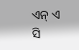ଏନ୍ ଏ ସି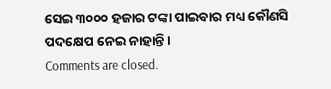ସେଇ ୩୦୦୦ ହଜାର ଟଙ୍କା ପାଇବାର ମଧ୍ୟ କୌଣସି ପଦକ୍ଷେପ ନେଇ ନାହାନ୍ତି ।
Comments are closed.